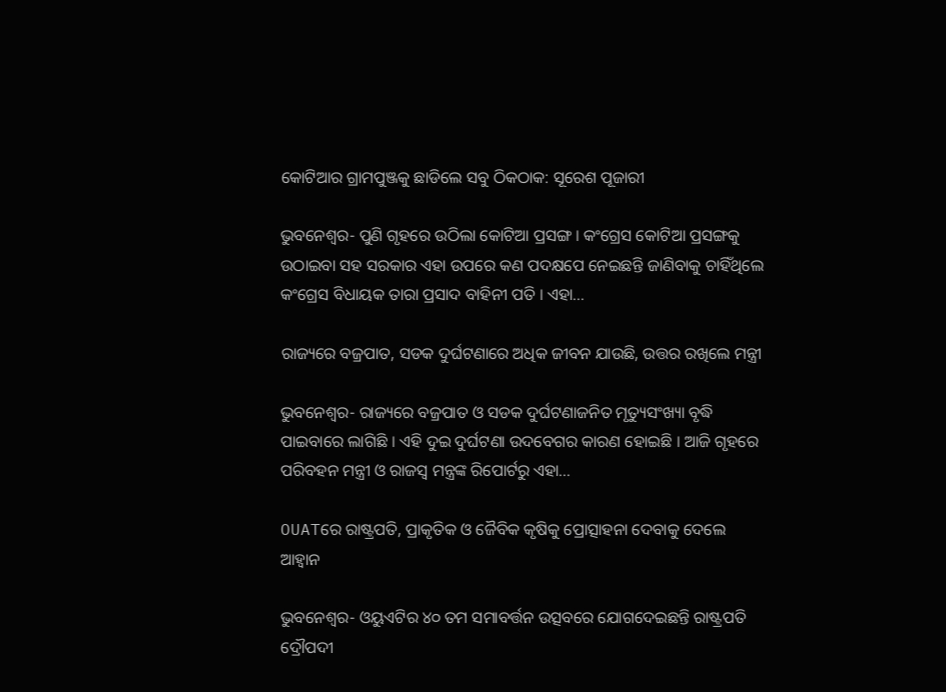କୋଟିଆର ଗ୍ରାମପୁଞ୍ଜକୁ ଛାଡିଲେ ସବୁ ଠିକଠାକ: ସୂରେଶ ପୂଜାରୀ

ଭୁବନେଶ୍ୱର- ପୁଣି ଗୃହରେ ଉଠିଲା କୋଟିଆ ପ୍ରସଙ୍ଗ । କଂଗ୍ରେସ କୋଟିଆ ପ୍ରସଙ୍ଗକୁ ଉଠାଇବା ସହ ସରକାର ଏହା ଉପରେ କଣ ପଦକ୍ଷପେ ନେଇଛନ୍ତି ଜାଣିବାକୁ ଚାହିଁଥିଲେ କଂଗ୍ରେସ ବିଧାୟକ ତାରା ପ୍ରସାଦ ବାହିନୀ ପତି । ଏହା…

ରାଜ୍ୟରେ ବଜ୍ରପାତ, ସଡକ ଦୁର୍ଘଟଣାରେ ଅଧିକ ଜୀବନ ଯାଉଛି, ଉତ୍ତର ରଖିଲେ ମନ୍ତ୍ରୀ

ଭୁବନେଶ୍ବର- ରାଜ୍ୟରେ ବଜ୍ରପାତ ଓ ସଡକ ଦୁର୍ଘଟଣାଜନିତ ମୃତ୍ୟୁସଂଖ୍ୟା ବୃଦ୍ଧି ପାଇବାରେ ଲାଗିଛି । ଏହି ଦୁଇ ଦୁର୍ଘଟଣା ଉଦବେଗର କାରଣ ହୋଇଛି । ଆଜି ଗୃହରେ ପରିବହନ ମନ୍ତ୍ରୀ ଓ ରାଜସ୍ୱ ମନ୍ତ୍ରଙ୍କ ରିପୋର୍ଟରୁ ଏହା…

OUATରେ ରାଷ୍ଟ୍ରପତି, ପ୍ରାକୃତିକ ଓ ଜୈବିକ କୃଷିକୁ ପ୍ରୋତ୍ସାହନା ଦେବାକୁ ଦେଲେ ଆହ୍ୱାନ

ଭୁବନେଶ୍ୱର- ଓୟୁଏଟିର ୪୦ ତମ ସମାବର୍ତ୍ତନ ଉତ୍ସବରେ ଯୋଗଦେଇଛନ୍ତି ରାଷ୍ଟ୍ରପତି ଦ୍ରୌପଦୀ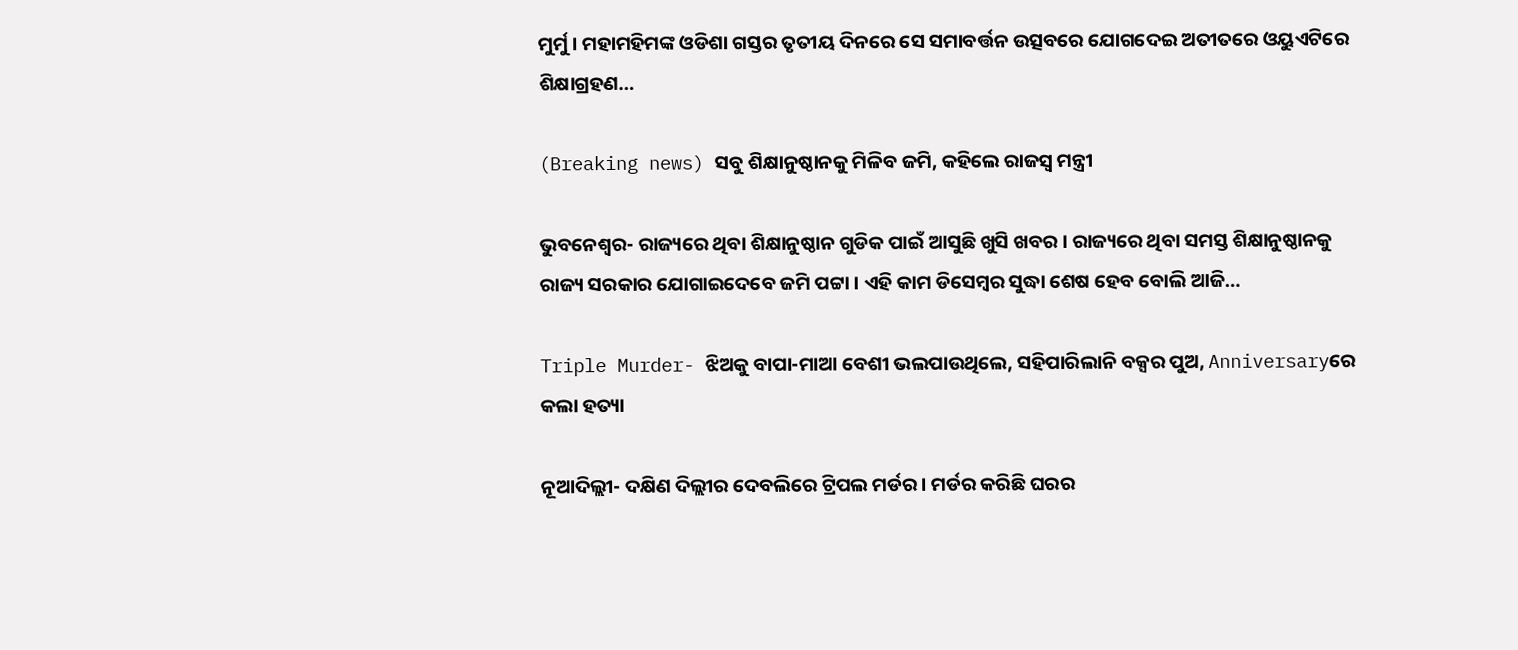ମୁର୍ମୁ । ମହାମହିମଙ୍କ ଓଡିଶା ଗସ୍ତର ତୃତୀୟ ଦିନରେ ସେ ସମାବର୍ତ୍ତନ ଉତ୍ସବରେ ଯୋଗଦେଇ ଅତୀତରେ ଓୟୁଏଟିରେ ଶିକ୍ଷାଗ୍ରହଣ…

(Breaking news) ସବୁ ଶିକ୍ଷାନୁଷ୍ଠାନକୁ ମିଳିବ ଜମି, କହିଲେ ରାଜସ୍ୱ ମନ୍ତ୍ରୀ

ଭୁବନେଶ୍ୱର- ରାଜ୍ୟରେ ଥିବା ଶିକ୍ଷାନୁଷ୍ଠାନ ଗୁଡିକ ପାଇଁ ଆସୁଛି ଖୁସି ଖବର । ରାଜ୍ୟରେ ଥିବା ସମସ୍ତ ଶିକ୍ଷାନୁଷ୍ଠାନକୁ ରାଜ୍ୟ ସରକାର ଯୋଗାଇଦେବେ ଜମି ପଟ୍ଟା । ଏହି କାମ ଡିସେମ୍ବର ସୁଦ୍ଧା ଶେଷ ହେବ ବୋଲି ଆଜି…

Triple Murder- ଝିଅକୁ ବାପା-ମାଆ ବେଶୀ ଭଲପାଉଥିଲେ, ସହିପାରିଲାନି ବକ୍ସର ପୁଅ, Anniversaryରେ କଲା ହତ୍ୟା

ନୂଆଦିଲ୍ଲୀ- ଦକ୍ଷିଣ ଦିଲ୍ଲୀର ଦେବଲିରେ ଟ୍ରିପଲ ମର୍ଡର । ମର୍ଡର କରିଛି ଘରର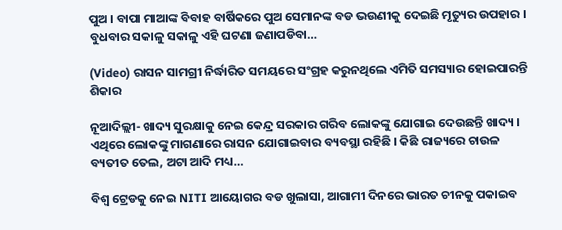ପୁଅ । ବାପା ମାଆଙ୍କ ବିବାହ ବାର୍ଷିକରେ ପୁଅ ସେମାନଙ୍କ ବଡ ଭଉଣୀକୁ ଦେଇଛି ମୃତ୍ୟୁର ଉପହାର । ବୁଧବାର ସକାଳୁ ସକାଳୁ ଏହି ଘଟଣା ଜଣାପଡିବା…

(Video) ରାସନ ସାମଗ୍ରୀ ନିର୍ଦ୍ଧାରିତ ସମୟରେ ସଂଗ୍ରହ କରୁନଥିଲେ ଏମିତି ସମସ୍ୟାର ହୋଇପାରନ୍ତି ଶିକାର

ନୂଆଦିଲ୍ଲୀ- ଖାଦ୍ୟ ସୁରକ୍ଷାକୁ ନେଇ କେନ୍ଦ୍ର ସରକାର ଗରିବ ଲୋକଙ୍କୁ ଯୋଗାଇ ଦେଉଛନ୍ତି ଖାଦ୍ୟ । ଏଥିରେ ଲୋକଙ୍କୁ ମାଗଣାରେ ରାସନ ଯୋଗାଇବାର ବ୍ୟବସ୍ଥା ରହିଛି । କିଛି ରାଜ୍ୟରେ ଚାଉଳ ବ୍ୟତୀତ ତେଲ, ଅଟା ଆଦି ମଧ୍ୟ…

ବିଶ୍ବ ଟ୍ରେଡକୁ ନେଇ NITI ଆୟୋଗର ବଡ ଖୁଲାସା, ଆଗାମୀ ଦିନରେ ଭାରତ ଚୀନକୁ ପକାଇବ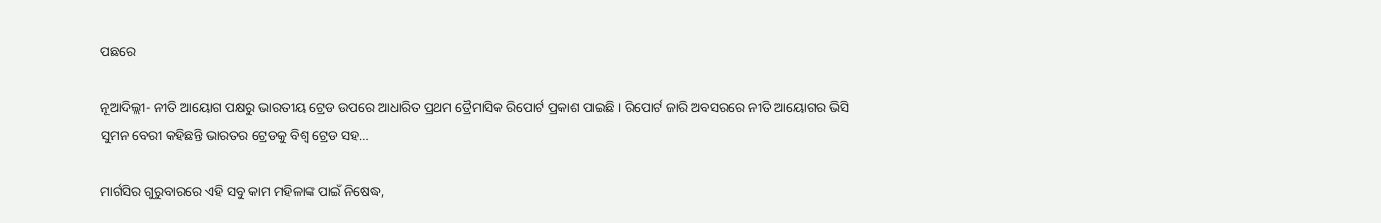ପଛରେ

ନୂଆଦିଲ୍ଲୀ- ନୀତି ଆୟୋଗ ପକ୍ଷରୁ ଭାରତୀୟ ଟ୍ରେଡ ଉପରେ ଆଧାରିତ ପ୍ରଥମ ତ୍ରୈମାସିକ ରିପୋର୍ଟ ପ୍ରକାଶ ପାଇଛି । ରିପୋର୍ଟ ଜାରି ଅବସରରେ ନୀତି ଆୟୋଗର ଭିସି ସୁମନ ବେରୀ କହିଛନ୍ତି ଭାରତର ଟ୍ରେଡକୁ ବିଶ୍ୱ ଟ୍ରେଡ ସହ…

ମାର୍ଗସିର ଗୁରୁବାରରେ ଏହି ସବୁ କାମ ମହିଳାଙ୍କ ପାଇଁ ନିଷେଦ୍ଧ,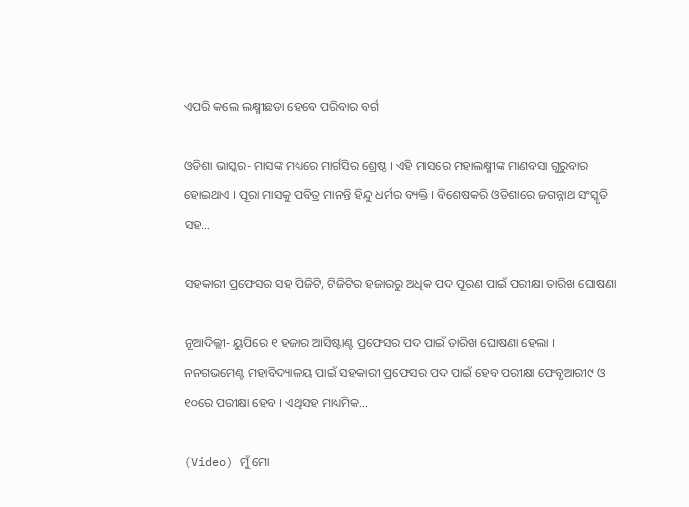ଏପରି କଲେ ଲକ୍ଷ୍ମୀଛଡା ହେବେ ପରିବାର ବର୍ଗ

ଓଡିଶା ଭାସ୍କର- ମାସଙ୍କ ମଧ୍ୟରେ ମାର୍ଗସିର ଶ୍ରେଷ୍ଠ । ଏହି ମାସରେ ମହାଲକ୍ଷ୍ମୀଙ୍କ ମାଣବସା ଗୁରୁବାର ହୋଇଥାଏ । ପୂରା ମାସକୁ ପବିତ୍ର ମାନନ୍ତି ହିନ୍ଦୁ ଧର୍ମର ବ୍ୟକ୍ତି । ବିଶେଷକରି ଓଡିଶାରେ ଜଗନ୍ନାଥ ସଂସ୍କୃତି ସହ…

ସହକାରୀ ପ୍ରଫେସର ସହ ପିଜିଟି, ଟିଜିଟିର ହଜାରରୁ ଅଧିକ ପଦ ପୂରଣ ପାଇଁ ପରୀକ୍ଷା ତାରିଖ ଘୋଷଣା

ନୂଆଦିଲ୍ଲୀ- ୟୁପିରେ ୧ ହଜାର ଆସିଷ୍ଟାଣ୍ଟ ପ୍ରଫେସର ପଦ ପାଇଁ ତାରିଖ ଘୋଷଣା ହେଲା । ନନଗଭମେଣ୍ଟ ମହାବିଦ୍ୟାଳୟ ପାଇଁ ସହକାରୀ ପ୍ରଫେସର ପଦ ପାଇଁ ହେବ ପରୀକ୍ଷା ଫେବୃଆରୀ୯ ଓ ୧୦ରେ ପରୀକ୍ଷା ହେବ । ଏଥିସହ ମାଧ୍ୟମିକ…

(Video) ମୁଁ ମୋ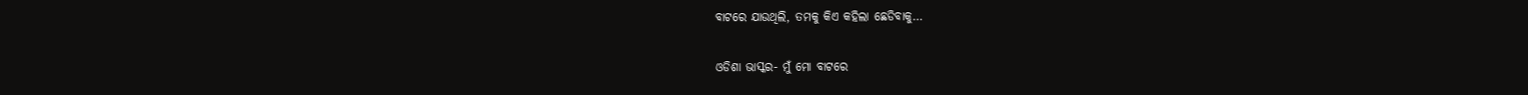ବାଟରେ ଯାଉଥିଲି, ତମକୁ କିଏ କହିଲା ଛେଡିବାକୁ…

ଓଡିଶା ଭାସ୍କର- ମୁଁ ମୋ ବାଟରେ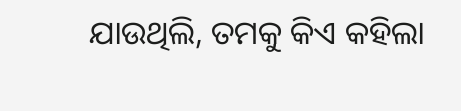ଯାଉଥିଲି, ତମକୁ କିଏ କହିଲା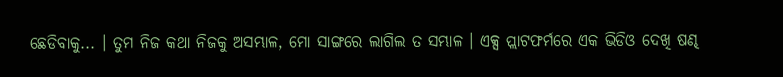ଛେଡିବାକୁ... । ତୁମ ନିଜ କଥା ନିଜକୁ ଅସମ୍ଭାଳ, ମୋ ସାଙ୍ଗରେ ଲାଗିଲ ତ ସମ୍ଭାଳ । ଏକ୍ସ ପ୍ଲାଟଫର୍ମରେ ଏକ ଭିଡିଓ ଦେଖି ଷଣ୍ଢ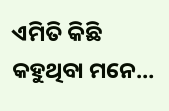ଏମିତି କିଛି କହୁଥିବା ମନେ…